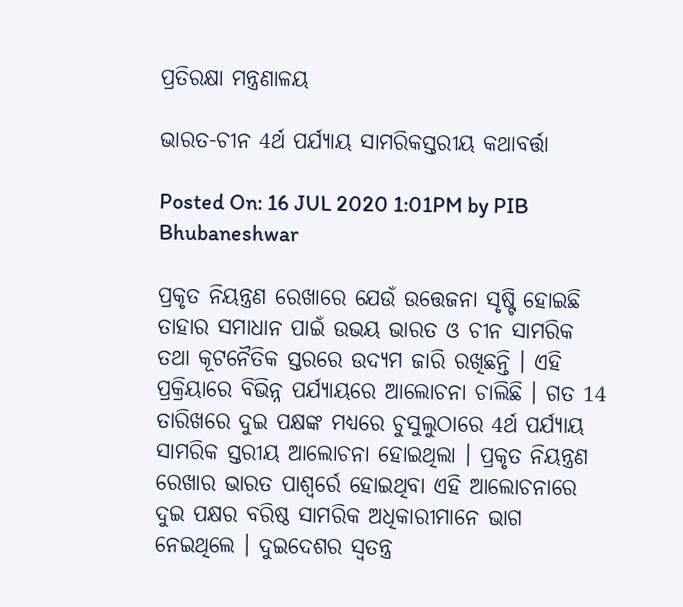ପ୍ରତିରକ୍ଷା ମନ୍ତ୍ରଣାଳୟ

ଭାରତ-ଚୀନ 4ର୍ଥ ପର୍ଯ୍ୟାୟ ସାମରିକସ୍ତରୀୟ କଥାବର୍ତ୍ତା

Posted On: 16 JUL 2020 1:01PM by PIB Bhubaneshwar

ପ୍ରକୃତ ନିୟନ୍ତ୍ରଣ ରେଖାରେ ଯେଉଁ ଉତ୍ତେଜନା ସୃଷ୍ଟି ହୋଇଛି ତାହାର ସମାଧାନ ପାଇଁ ଉଭୟ ଭାରତ ଓ ଚୀନ ସାମରିକ ତଥା କୂଟନୈତିକ ସ୍ତରରେ ଉଦ୍ୟମ ଜାରି ରଖିଛନ୍ତି । ଏହି ପ୍ରକ୍ରିୟାରେ ବିଭିନ୍ନ ପର୍ଯ୍ୟାୟରେ ଆଲୋଚନା ଚାଲିଛି । ଗତ 14 ତାରିଖରେ ଦୁଇ ପକ୍ଷଙ୍କ ମଧ୍ୟରେ ଚୁସୁଲୁଠାରେ 4ର୍ଥ ପର୍ଯ୍ୟାୟ ସାମରିକ ସ୍ତରୀୟ ଆଲୋଚନା ହୋଇଥିଲା । ପ୍ରକୃତ ନିୟନ୍ତ୍ରଣ ରେଖାର ଭାରତ ପାଶ୍ୱର୍ରେ ହୋଇଥିବା ଏହି ଆଲୋଚନାରେ ଦୁଇ ପକ୍ଷର ବରିଷ୍ଠ ସାମରିକ ଅଧିକାରୀମାନେ ଭାଗ ନେଇଥିଲେ । ଦୁଇଦେଶର ସ୍ୱତନ୍ତ୍ର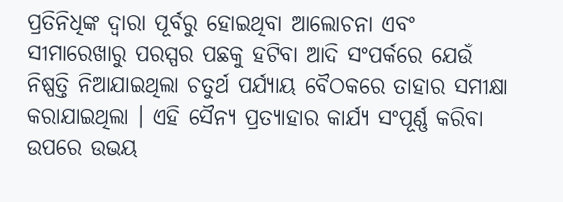ପ୍ରତିନିଧିଙ୍କ ଦ୍ୱାରା ପୂର୍ବରୁ ହୋଇଥିବା ଆଲୋଚନା ଏବଂ ସୀମାରେଖାରୁ ପରସ୍ପର ପଛକୁ ହଟିବା ଆଦି ସଂପର୍କରେ ଯେଉଁ ନିଷ୍ପତ୍ତି ନିଆଯାଇଥିଲା ଚତୁର୍ଥ ପର୍ଯ୍ୟାୟ ବୈଠକରେ ତାହାର ସମୀକ୍ଷା କରାଯାଇଥିଲା । ଏହି ସୈନ୍ୟ ପ୍ରତ୍ୟାହାର କାର୍ଯ୍ୟ ସଂପୂର୍ଣ୍ଣ କରିବା ଉପରେ ଉଭୟ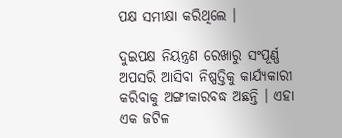ପକ୍ଷ ସମୀକ୍ଷା କରିଥିଲେ ।

ଦୁଇପକ୍ଷ ନିୟନ୍ତ୍ରଣ ରେଖାରୁ ସଂପୂର୍ଣ୍ଣ ଅପସରି ଆସିବା ନିଷ୍ପତ୍ତିକୁ କାର୍ଯ୍ୟକାରୀ କରିବାକୁ ଅଙ୍ଗୀକାରବଦ୍ଧ ଅଛନ୍ତି । ଏହା ଏକ ଜଟିଳ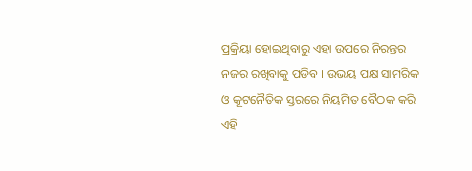ପ୍ରକ୍ରିୟା ହୋଇଥିବାରୁ ଏହା ଉପରେ ନିରନ୍ତର ନଜର ରଖିବାକୁ ପଡିବ । ଉଭୟ ପକ୍ଷ ସାମରିକ ଓ କୂଟନୈତିକ ସ୍ତରରେ ନିୟମିତ ବୈଠକ କରି ଏହି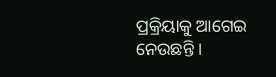ପ୍ରକ୍ରିୟାକୁ ଆଗେଇ ନେଉଛନ୍ତି ।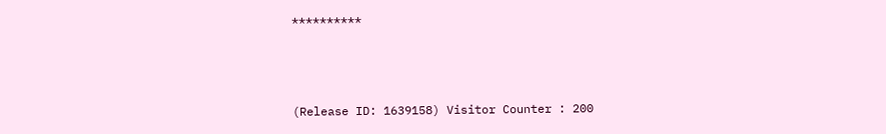**********



(Release ID: 1639158) Visitor Counter : 200